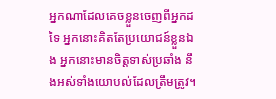អ្នកណាដែលគេចខ្លួនចេញពីអ្នកដទៃ អ្នកនោះគិតតែប្រយោជន៍ខ្លួនឯង អ្នកនោះមានចិត្តទាស់ប្រឆាំង នឹងអស់ទាំងយោបល់ដែលត្រឹមត្រូវ។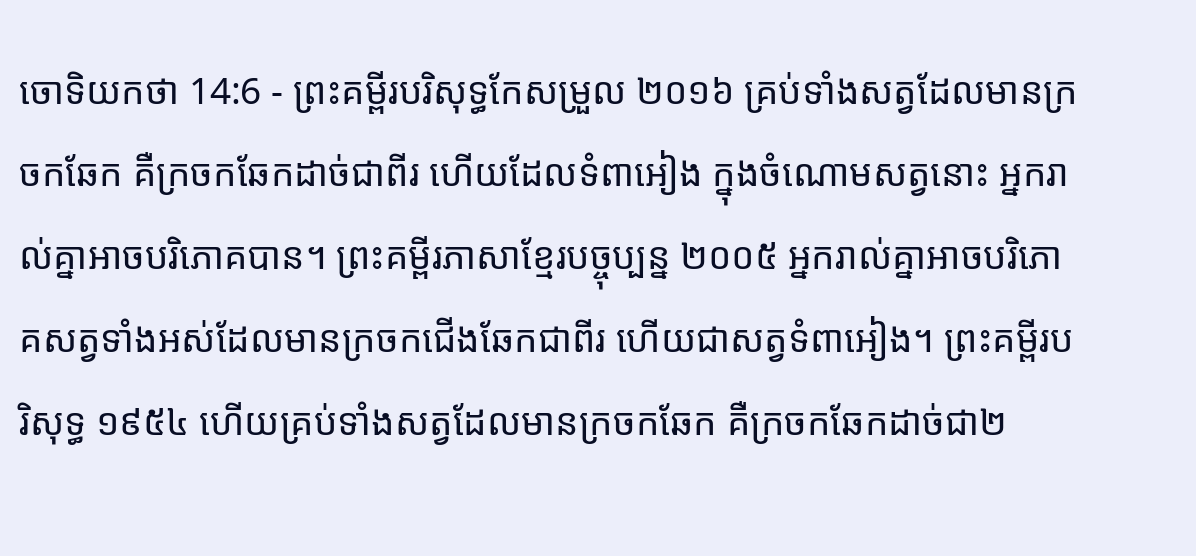ចោទិយកថា 14:6 - ព្រះគម្ពីរបរិសុទ្ធកែសម្រួល ២០១៦ គ្រប់ទាំងសត្វដែលមានក្រចកឆែក គឺក្រចកឆែកដាច់ជាពីរ ហើយដែលទំពាអៀង ក្នុងចំណោមសត្វនោះ អ្នករាល់គ្នាអាចបរិភោគបាន។ ព្រះគម្ពីរភាសាខ្មែរបច្ចុប្បន្ន ២០០៥ អ្នករាល់គ្នាអាចបរិភោគសត្វទាំងអស់ដែលមានក្រចកជើងឆែកជាពីរ ហើយជាសត្វទំពាអៀង។ ព្រះគម្ពីរបរិសុទ្ធ ១៩៥៤ ហើយគ្រប់ទាំងសត្វដែលមានក្រចកឆែក គឺក្រចកឆែកដាច់ជា២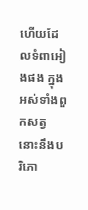ហើយដែលទំពាអៀងផង ក្នុងអស់ទាំងពួកសត្វនោះនឹងបរិភោ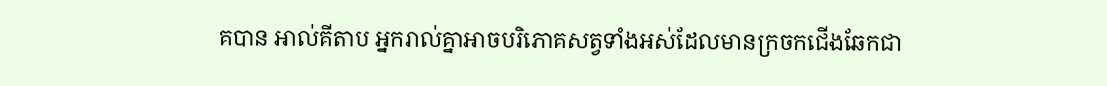គបាន អាល់គីតាប អ្នករាល់គ្នាអាចបរិភោគសត្វទាំងអស់ដែលមានក្រចកជើងឆែកជា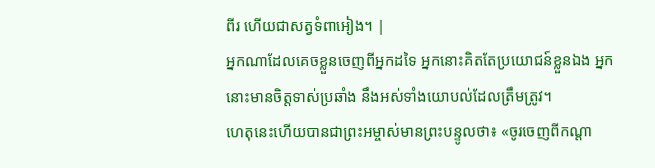ពីរ ហើយជាសត្វទំពាអៀង។ |
អ្នកណាដែលគេចខ្លួនចេញពីអ្នកដទៃ អ្នកនោះគិតតែប្រយោជន៍ខ្លួនឯង អ្នកនោះមានចិត្តទាស់ប្រឆាំង នឹងអស់ទាំងយោបល់ដែលត្រឹមត្រូវ។
ហេតុនេះហើយបានជាព្រះអម្ចាស់មានព្រះបន្ទូលថា៖ «ចូរចេញពីកណ្តា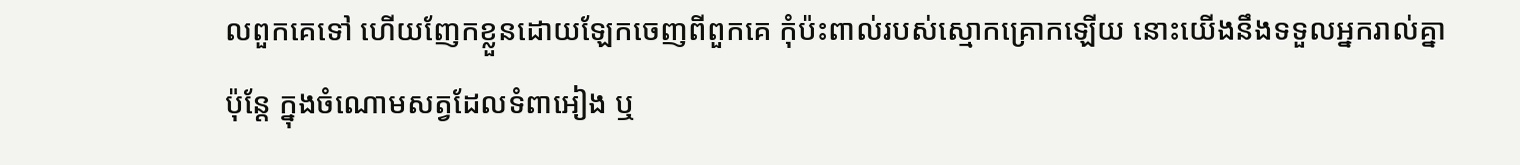លពួកគេទៅ ហើយញែកខ្លួនដោយឡែកចេញពីពួកគេ កុំប៉ះពាល់របស់ស្មោកគ្រោកឡើយ នោះយើងនឹងទទួលអ្នករាល់គ្នា
ប៉ុន្តែ ក្នុងចំណោមសត្វដែលទំពាអៀង ឬ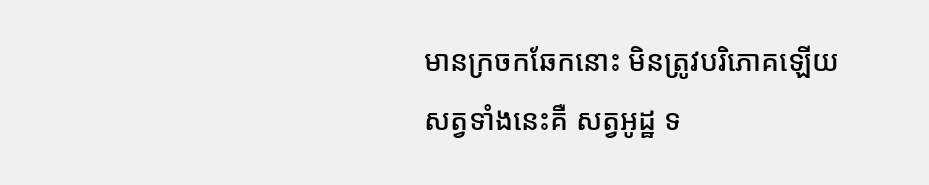មានក្រចកឆែកនោះ មិនត្រូវបរិភោគឡើយ សត្វទាំងនេះគឺ សត្វអូដ្ឋ ទ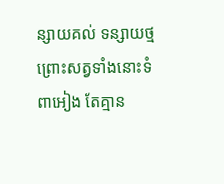ន្សាយគល់ ទន្សាយថ្ម ព្រោះសត្វទាំងនោះទំពាអៀង តែគ្មាន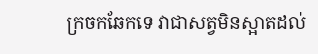ក្រចកឆែកទេ វាជាសត្វមិនស្អាតដល់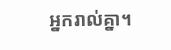អ្នករាល់គ្នា។